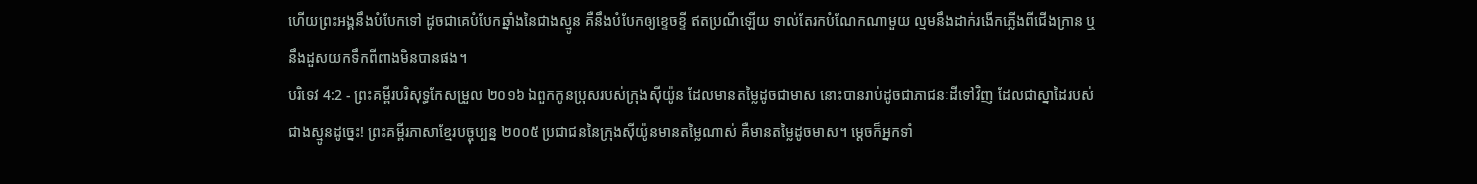ហើយព្រះអង្គនឹងបំបែកទៅ ដូចជាគេបំបែកឆ្នាំងនៃជាងស្មូន គឺនឹងបំបែកឲ្យខ្ទេចខ្ទី ឥតប្រណីឡើយ ទាល់តែរកបំណែកណាមួយ ល្មមនឹងដាក់រងើកភ្លើងពីជើងក្រាន ឬនឹងដួសយកទឹកពីពាងមិនបានផង។
បរិទេវ 4:2 - ព្រះគម្ពីរបរិសុទ្ធកែសម្រួល ២០១៦ ឯពួកកូនប្រុសរបស់ក្រុងស៊ីយ៉ូន ដែលមានតម្លៃដូចជាមាស នោះបានរាប់ដូចជាភាជនៈដីទៅវិញ ដែលជាស្នាដៃរបស់ជាងស្មូនដូច្នេះ! ព្រះគម្ពីរភាសាខ្មែរបច្ចុប្បន្ន ២០០៥ ប្រជាជននៃក្រុងស៊ីយ៉ូនមានតម្លៃណាស់ គឺមានតម្លៃដូចមាស។ ម្ដេចក៏អ្នកទាំ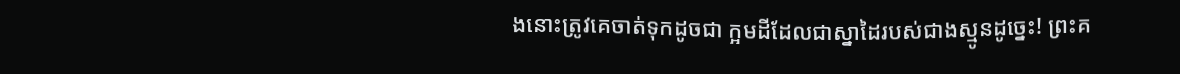ងនោះត្រូវគេចាត់ទុកដូចជា ក្អមដីដែលជាស្នាដៃរបស់ជាងស្មូនដូច្នេះ! ព្រះគ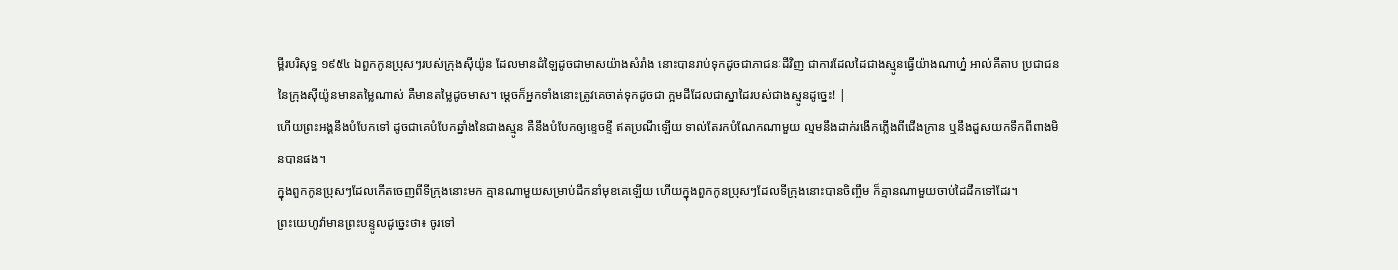ម្ពីរបរិសុទ្ធ ១៩៥៤ ឯពួកកូនប្រុសៗរបស់ក្រុងស៊ីយ៉ូន ដែលមានដំឡៃដូចជាមាសយ៉ាងសំរាំង នោះបានរាប់ទុកដូចជាភាជនៈដីវិញ ជាការដែលដៃជាងស្មូនធ្វើយ៉ាងណាហ្ន៎ អាល់គីតាប ប្រជាជននៃក្រុងស៊ីយ៉ូនមានតម្លៃណាស់ គឺមានតម្លៃដូចមាស។ ម្ដេចក៏អ្នកទាំងនោះត្រូវគេចាត់ទុកដូចជា ក្អមដីដែលជាស្នាដៃរបស់ជាងស្មូនដូច្នេះ! |
ហើយព្រះអង្គនឹងបំបែកទៅ ដូចជាគេបំបែកឆ្នាំងនៃជាងស្មូន គឺនឹងបំបែកឲ្យខ្ទេចខ្ទី ឥតប្រណីឡើយ ទាល់តែរកបំណែកណាមួយ ល្មមនឹងដាក់រងើកភ្លើងពីជើងក្រាន ឬនឹងដួសយកទឹកពីពាងមិនបានផង។
ក្នុងពួកកូនប្រុសៗដែលកើតចេញពីទីក្រុងនោះមក គ្មានណាមួយសម្រាប់ដឹកនាំមុខគេឡើយ ហើយក្នុងពួកកូនប្រុសៗដែលទីក្រុងនោះបានចិញ្ចឹម ក៏គ្មានណាមួយចាប់ដៃដឹកទៅដែរ។
ព្រះយេហូវ៉ាមានព្រះបន្ទូលដូច្នេះថា៖ ចូរទៅ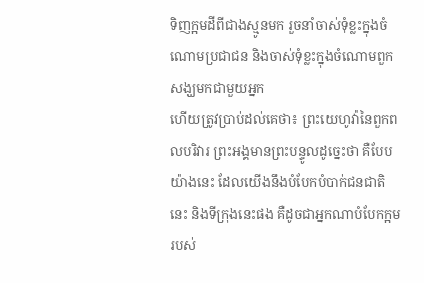ទិញក្អមដីពីជាងស្មូនមក រួចនាំចាស់ទុំខ្លះក្នុងចំណោមប្រជាជន និងចាស់ទុំខ្លះក្នុងចំណោមពួកសង្ឃមកជាមួយអ្នក
ហើយត្រូវប្រាប់ដល់គេថា៖ ព្រះយេហូវ៉ានៃពួកពលបរិវារ ព្រះអង្គមានព្រះបន្ទូលដូច្នេះថា គឺបែបយ៉ាងនេះ ដែលយើងនឹងបំបែកបំបាក់ជនជាតិនេះ និងទីក្រុងនេះផង គឺដូចជាអ្នកណាបំបែកក្អមរបស់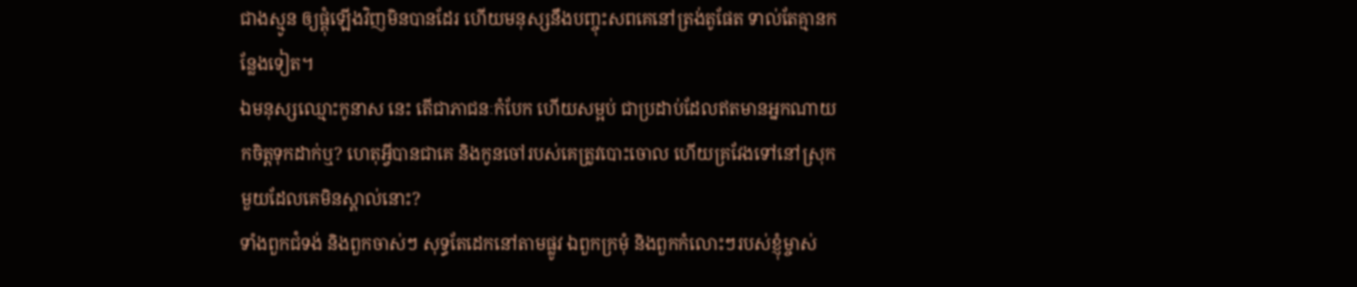ជាងស្មូន ឲ្យផ្គុំឡើងវិញមិនបានដែរ ហើយមនុស្សនឹងបញ្ចុះសពគេនៅត្រង់តូផែត ទាល់តែគ្មានកន្លែងទៀត។
ឯមនុស្សឈ្មោះកូនាស នេះ តើជាភាជនៈកំបែក ហើយសម្អប់ ជាប្រដាប់ដែលឥតមានអ្នកណាយកចិត្តទុកដាក់ឬ? ហេតុអ្វីបានជាគេ និងកូនចៅរបស់គេត្រូវបោះចោល ហើយគ្រវែងទៅនៅស្រុកមួយដែលគេមិនស្គាល់នោះ?
ទាំងពួកជំទង់ និងពួកចាស់ៗ សុទ្ធតែដេកនៅតាមផ្លូវ ឯពួកក្រមុំ និងពួកកំលោះៗរបស់ខ្ញុំម្ចាស់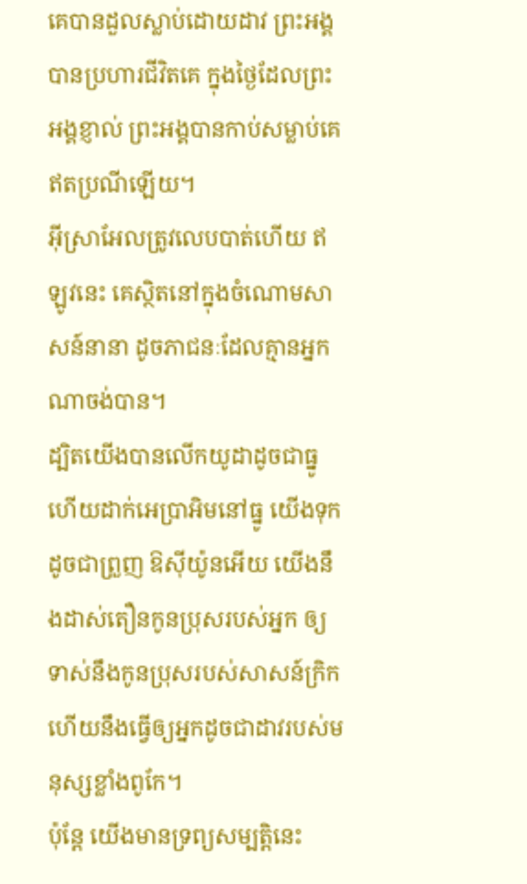គេបានដួលស្លាប់ដោយដាវ ព្រះអង្គបានប្រហារជីវិតគេ ក្នុងថ្ងៃដែលព្រះអង្គខ្ញាល់ ព្រះអង្គបានកាប់សម្លាប់គេ ឥតប្រណីឡើយ។
អ៊ីស្រាអែលត្រូវលេបបាត់ហើយ ឥឡូវនេះ គេស្ថិតនៅក្នុងចំណោមសាសន៍នានា ដូចភាជនៈដែលគ្មានអ្នកណាចង់បាន។
ដ្បិតយើងបានលើកយូដាដូចជាធ្នូ ហើយដាក់អេប្រាអិមនៅធ្នូ យើងទុកដូចជាព្រួញ ឱស៊ីយ៉ូនអើយ យើងនឹងដាស់តឿនកូនប្រុសរបស់អ្នក ឲ្យទាស់នឹងកូនប្រុសរបស់សាសន៍ក្រិក ហើយនឹងធ្វើឲ្យអ្នកដូចជាដាវរបស់មនុស្សខ្លាំងពូកែ។
ប៉ុន្ដែ យើងមានទ្រព្យសម្បត្តិនេះ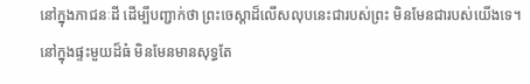នៅក្នុងភាជនៈដី ដើម្បីបញ្ជាក់ថា ព្រះចេស្ដាដ៏លើសលុបនេះជារបស់ព្រះ មិនមែនជារបស់យើងទេ។
នៅក្នុងផ្ទះមួយដ៏ធំ មិនមែនមានសុទ្ធតែ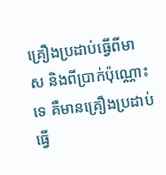គ្រឿងប្រដាប់ធ្វើពីមាស និងពីប្រាក់ប៉ុណ្ណោះទេ គឺមានគ្រឿងប្រដាប់ធ្វើ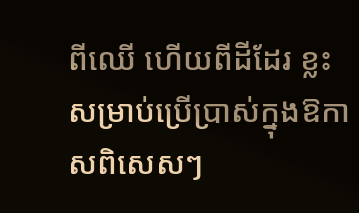ពីឈើ ហើយពីដីដែរ ខ្លះសម្រាប់ប្រើប្រាស់ក្នុងឱកាសពិសេសៗ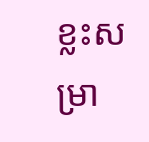ខ្លះសម្រា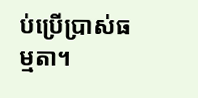ប់ប្រើប្រាស់ធម្មតា។